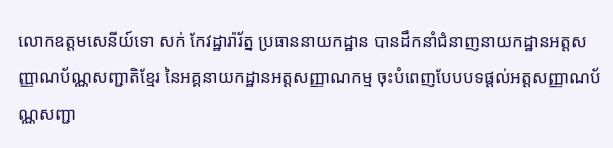លោកឧត្តមសេនីយ៍ទោ សក់ កែវដ្ឋារ៉ារ័ត្ន ប្រធាននាយកដ្ឋាន បានដឹកនាំជំនាញនាយកដ្ឋានអត្តសញ្ញាណប័ណ្ណសញ្ជាតិខ្មែរ នៃអគ្គនាយកដ្ឋានអត្តសញ្ញាណកម្ម ចុះបំពេញបែបបទផ្តល់អត្តសញ្ញាណប័ណ្ណសញ្ជា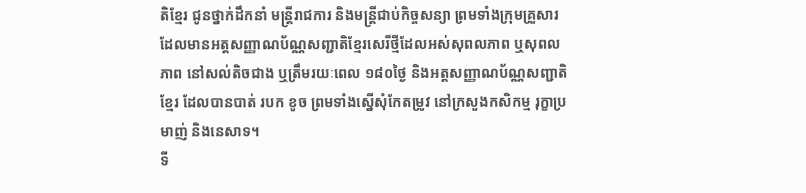តិខ្មែរ ជូនថ្នាក់ដឹកនាំ មន្ត្រីរាជការ និងមន្ត្រីជាប់កិច្ចសន្យា ព្រមទាំងក្រុមគ្រួសារដែលមានអត្តសញ្ញាណប័ណ្ណសញ្ជាតិខ្មែរសេរីថ្មីដែលអស់សុពលភាព ឬសុពលភាព នៅសល់តិចជាង ឬត្រឹមរយៈពេល ១៨០ថ្ងៃ និងអត្តសញ្ញាណប័ណ្ណសញ្ជាតិខ្មែរ ដែលបានបាត់ របក ខូច ព្រមទាំងស្នើសុំកែតម្រូវ នៅក្រសួងកសិកម្ម រុក្ខាប្រមាញ់ និងនេសាទ។
ទី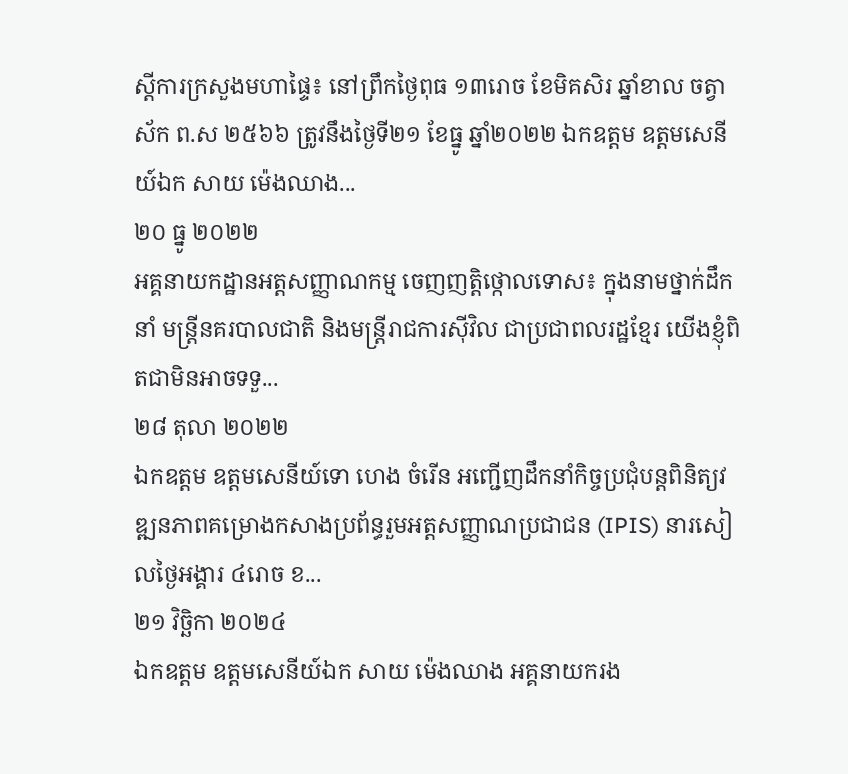ស្តីការក្រសួងមហាផ្ទៃ៖ នៅព្រឹកថ្ងៃពុធ ១៣រោច ខែមិគសិរ ឆ្នាំខាល ចត្វាស័ក ព.ស ២៥៦៦ ត្រូវនឹងថ្ងៃទី២១ ខែធ្នូ ឆ្នាំ២០២២ ឯកឧត្តម ឧត្តមសេនីយ៍ឯក សាយ ម៉េងឈាង...
២០ ធ្នូ ២០២២
អគ្គនាយកដ្ឋានអត្តសញ្ញាណកម្ម ចេញញត្តិថ្កោលទោស៖ ក្នុងនាមថ្នាក់ដឹកនាំ មន្រ្តីនគរបាលជាតិ និងមន្រ្តីរាជការស៊ីវិល ជាប្រជាពលរដ្ឋខ្មែរ យើងខ្ញុំពិតជាមិនអាចទទួ...
២៨ តុលា ២០២២
ឯកឧត្តម ឧត្តមសេនីយ៍ទោ ហេង ចំរើន អញ្ជើញដឹកនាំកិច្ចប្រជុំបន្តពិនិត្យវឌ្ឍនភាពគម្រោងកសាងប្រព័ន្ធរួមអត្តសញ្ញាណប្រជាជន (IPIS) នារសៀលថ្ងៃអង្គារ ៤រោច ខ...
២១ វិច្ឆិកា ២០២៤
ឯកឧត្ដម ឧត្ដមសេនីយ៍ឯក សាយ ម៉េងឈាង អគ្គនាយករង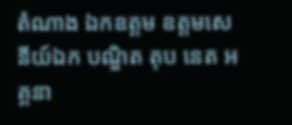តំណាង ឯកឧត្ដម ឧត្ដមសេនីយ៍ឯក បណ្ឌិត តុប នេត អគ្គនា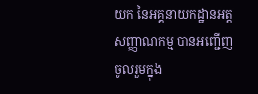យក នៃអគ្គនាយកដ្ឋានអត្តសញ្ញាណកម្ម បានអញ្ជើញចូលរួមក្នុង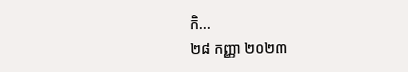កិ...
២៨ កញ្ញា ២០២៣